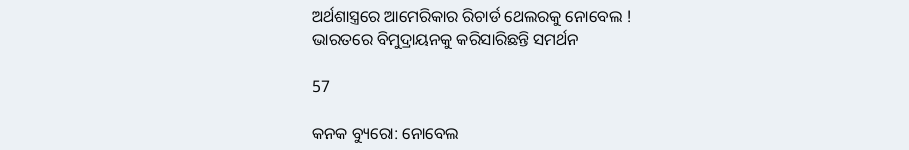ଅର୍ଥଶାସ୍ତ୍ରରେ ଆମେରିକାର ରିଚାର୍ଡ ଥେଲରକୁ ନୋବେଲ ! ଭାରତରେ ବିମୁଦ୍ରାୟନକୁ କରିସାରିଛନ୍ତି ସମର୍ଥନ

57

କନକ ବ୍ୟୁରୋ: ନୋବେଲ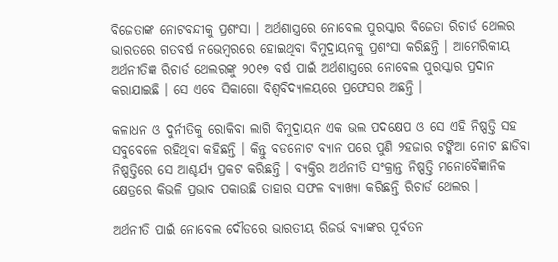ବିଜେତାଙ୍କ ନୋଟବନ୍ଦୀକୁ ପ୍ରଶଂସା । ଅର୍ଥଶାସ୍ତ୍ରରେ ନୋବେଲ ପୁରସ୍କାର ବିଜେତା ରିଚାର୍ଡ ଥେଲର ଭାରତରେ ଗତବର୍ଷ ନଭେମ୍ବରରେ ହୋଇଥିବା ବିମୁଦ୍ରାୟନକୁ ପ୍ରଶଂସା କରିଛନ୍ତି । ଆମେରିକୀୟ ଅର୍ଥନୀତିଜ୍ଞ ରିଚାର୍ଡ ଥେଲରଙ୍କୁ ୨୦୧୭ ବର୍ଷ ପାଇଁ ଅର୍ଥଶାସ୍ତ୍ରରେ ନୋବେଲ ପୁରସ୍କାର ପ୍ରଦାନ କରାଯାଇଛି । ସେ ଏବେ ସିକାଗୋ ବିଶ୍ୱବିଦ୍ୟାଳୟରେ ପ୍ରଫେସର ଅଛନ୍ତି ।

କଳାଧନ ଓ ଦୁର୍ନୀତିକୁ ରୋକିବା ଲାଗି ବିମୁଦ୍ରାୟନ ଏକ ଭଲ ପଦକ୍ଷେପ ଓ ସେ ଏହି ନିଷ୍ପତ୍ତି ସହ ସବୁବେଳେ ରହିଥିବା କହିଛନ୍ତି । କିନ୍ତୁ ବଡନୋଟ ବ୍ୟାନ ପରେ ପୁଣି ୨ହଜାର ଟଙ୍କିଆ ନୋଟ ଛାଡିବା ନିଷ୍ପତ୍ତିରେ ସେ ଆଶ୍ଚର୍ଯ୍ୟ ପ୍ରକଟ କରିଛନ୍ତି । ବ୍ୟକ୍ତିର ଅର୍ଥନୀତି ସଂକ୍ରାନ୍ତ ନିଷ୍ପତ୍ତି ମନୋବୈଜ୍ଞାନିକ କ୍ଷେତ୍ରରେ କିଭଳି ପ୍ରଭାବ ପକାଉଛି ତାହାର ସଫଳ ବ୍ୟାଖ୍ୟା କରିଛନ୍ତି ରିଚାର୍ଡ ଥେଲର ।

ଅର୍ଥନୀତି ପାଇଁ ନୋବେଲ ଦୌଡରେ ଭାରତୀୟ ରିଜର୍ଭ ବ୍ୟାଙ୍କର ପୂର୍ବତନ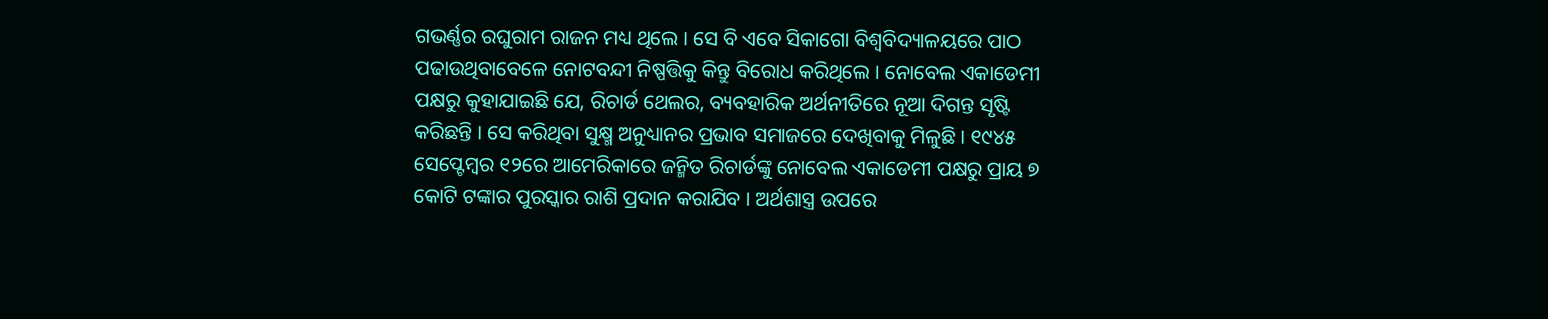ଗଭର୍ଣ୍ଣର ରଘୁରାମ ରାଜନ ମଧ୍ୟ ଥିଲେ । ସେ ବି ଏବେ ସିକାଗୋ ବିଶ୍ୱବିଦ୍ୟାଳୟରେ ପାଠ ପଢାଉଥିବାବେଳେ ନୋଟବନ୍ଦୀ ନିଷ୍ପତ୍ତିକୁ କିନ୍ତୁ ବିରୋଧ କରିଥିଲେ । ନୋବେଲ ଏକାଡେମୀ ପକ୍ଷରୁ କୁହାଯାଇଛି ଯେ, ରିଚାର୍ଡ ଥେଲର, ବ୍ୟବହାରିକ ଅର୍ଥନୀତିରେ ନୂଆ ଦିଗନ୍ତ ସୃଷ୍ଟି କରିଛନ୍ତି । ସେ କରିଥିବା ସୁକ୍ଷ୍ମ ଅନୁଧ୍ୟାନର ପ୍ରଭାବ ସମାଜରେ ଦେଖିବାକୁ ମିଳୁଛି । ୧୯୪୫ ସେପ୍ଟେମ୍ବର ୧୨ରେ ଆମେରିକାରେ ଜନ୍ମିତ ରିଚାର୍ଡଙ୍କୁ ନୋବେଲ ଏକାଡେମୀ ପକ୍ଷରୁ ପ୍ରାୟ ୭ କୋଟି ଟଙ୍କାର ପୁରସ୍କାର ରାଶି ପ୍ରଦାନ କରାଯିବ । ଅର୍ଥଶାସ୍ତ୍ର ଉପରେ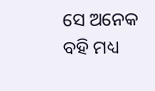ସେ ଅନେକ ବହି ମଧ୍ୟ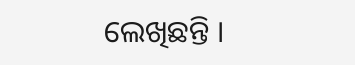ଲେଖିଛନ୍ତି ।